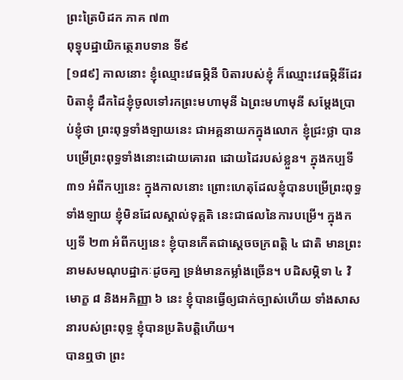ព្រះត្រៃបិដក ភាគ ៧៣
ពុទ្ធុបដ្ឋាយិកត្ថេរាបទាន ទី៩
[១៨៩] កាលនោះ ខ្ញុំឈ្មោះវេធម្ភិនី បិតារបស់ខ្ញុំ ក៏ឈ្មោះវេធម្ភិនីដែរ បិតាខ្ញុំ ដឹកដៃខ្ញុំចូលទៅរកព្រះមហាមុនី ឯព្រះមហាមុនី សម្តែងប្រាប់ខ្ញុំថា ព្រះពុទ្ធទាំងឡាយនេះ ជាអគ្គនាយកក្នុងលោក ខ្ញុំជ្រះថ្លា បានបម្រើព្រះពុទ្ធទាំងនោះដោយគោរព ដោយដៃរបស់ខ្លួន។ ក្នុងកប្បទី ៣១ អំពីកប្បនេះ ក្នុងកាលនោះ ព្រោះហេតុដែលខ្ញុំបានបម្រើព្រះពុទ្ធទាំងឡាយ ខ្ញុំមិនដែលស្គាល់ទុគ្គតិ នេះជាផលនៃការបម្រើ។ ក្នុងកប្បទី ២៣ អំពីកប្បនេះ ខ្ញុំបានកើតជាស្តេចចក្រពត្តិ ៤ ជាតិ មានព្រះនាមសមណុបដ្ឋាកៈដូចគា្ន ទ្រង់មានកម្លាំងច្រើន។ បដិសម្ភិទា ៤ វិមោក្ខ ៨ និងអភិញ្ញា ៦ នេះ ខ្ញុំបានធ្វើឲ្យជាក់ច្បាស់ហើយ ទាំងសាសនារបស់ព្រះពុទ្ធ ខ្ញុំបានប្រតិបត្តិហើយ។
បានឮថា ព្រះ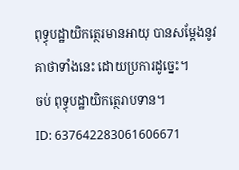ពុទ្ធុបដ្ឋាយិកត្ថេរមានអាយុ បានសម្តែងនូវគាថាទាំងនេះ ដោយប្រការដូច្នេះ។
ចប់ ពុទ្ធុបដ្ឋាយិកត្ថេរាបទាន។
ID: 637642283061606671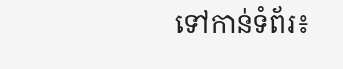ទៅកាន់ទំព័រ៖